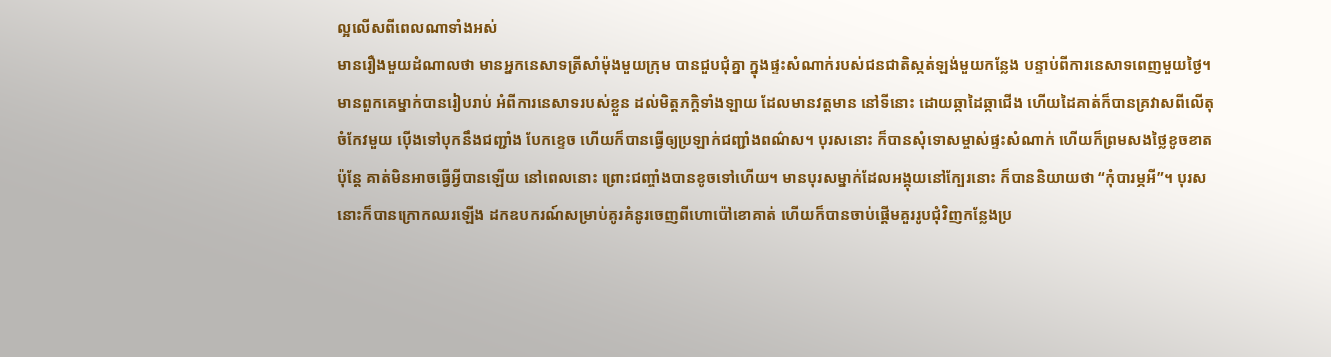ល្អលើសពីពេលណាទាំងអស់
មានរឿងមួយដំណាលថា មានអ្នកនេសាទត្រីសាំម៉ុងមួយក្រុម បានជួបជុំគ្នា ក្នុងផ្ទះសំណាក់របស់ជនជាតិស្កត់ឡង់មួយកន្លែង បន្ទាប់ពីការនេសាទពេញមួយថ្ងៃ។ មានពួកគេម្នាក់បានរៀបរាប់ អំពីការនេសាទរបស់ខ្លួន ដល់មិត្តភក្តិទាំងឡាយ ដែលមានវត្តមាន នៅទីនោះ ដោយឆ្កាដៃឆ្កាជើង ហើយដៃគាត់ក៏បានគ្រវាសពីលើតុចំកែវមួយ ប៉ើងទៅបុកនឹងជញ្ជាំង បែកខ្ទេច ហើយក៏បានធ្វើឲ្យប្រឡាក់ជញ្ជាំងពណ៌ស។ បុរសនោះ ក៏បានសុំទោសម្ចាស់ផ្ទះសំណាក់ ហើយក៏ព្រមសងថ្លៃខូចខាត ប៉ុន្តែ គាត់មិនអាចធ្វើអ្វីបានឡើយ នៅពេលនោះ ព្រោះជញ្ចាំងបានខូចទៅហើយ។ មានបុរសម្នាក់ដែលអង្គុយនៅក្បែរនោះ ក៏បាននិយាយថា “កុំបារម្ភអី”។ បុរសនោះក៏បានក្រោកឈរឡើង ដកឧបករណ៍សម្រាប់គូរគំនូរចេញពីហោប៉ៅខោគាត់ ហើយក៏បានចាប់ផ្តើមគួររូបជុំវិញកន្លែងប្រ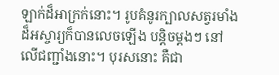ឡាក់ដ៏អាក្រក់នោះ។ រូបគំនូរក្បាលសត្វរមាំងដ៏អស្ចារ្យក៏បានលេចឡើង បន្តិចម្តងៗ នៅលើជញ្ជាំងនោះ។ បុរសនោះ គឺជា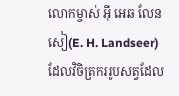លោកម្ចាស់ អ៊ី អេឆ លែនសៀ(E. H. Landseer) ដែលវិចិត្រកររូបសត្វដែល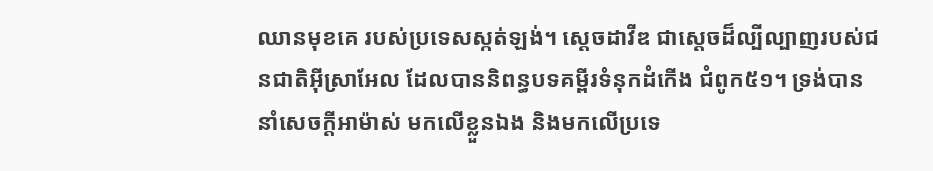ឈានមុខគេ របស់ប្រទេសស្កត់ឡង់។ ស្តេចដាវីឌ ជាស្តេចដ៏ល្បីល្បាញរបស់ជនជាតិអ៊ីស្រាអែល ដែលបាននិពន្ធបទគម្ពីរទំនុកដំកើង ជំពូក៥១។ ទ្រង់បាននាំសេចក្តីអាម៉ាស់ មកលើខ្លួនឯង និងមកលើប្រទេ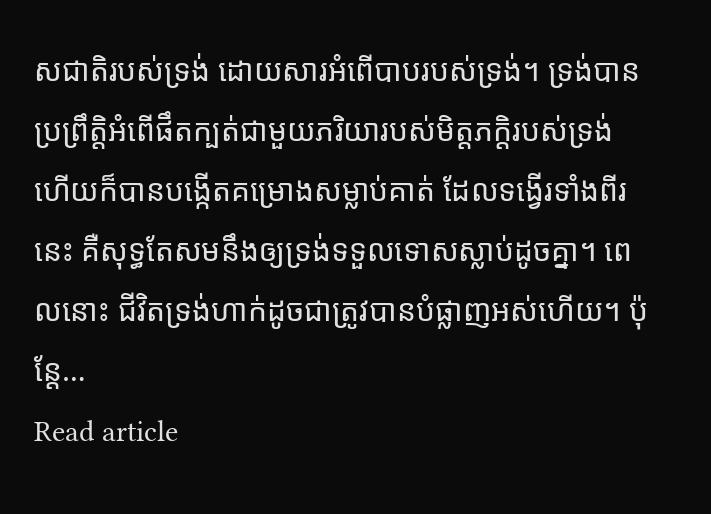សជាតិរបស់ទ្រង់ ដោយសារអំពើបាបរបស់ទ្រង់។ ទ្រង់បានប្រព្រឹត្តិអំពើផឹតក្បត់ជាមួយភរិយារបស់មិត្តភក្តិរបស់ទ្រង់ ហើយក៏បានបង្កើតគម្រោងសម្លាប់គាត់ ដែលទង្វើរទាំងពីរនេះ គឺសុទ្ធតែសមនឹងឲ្យទ្រង់ទទួលទោសស្លាប់ដូចគ្នា។ ពេលនោះ ជីវិតទ្រង់ហាក់ដូចជាត្រូវបានបំផ្លាញអស់ហើយ។ ប៉ុន្តែ…
Read article